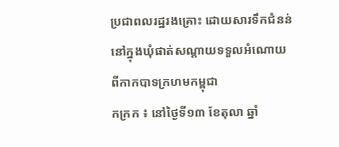ប្រជាពលរដ្ឋរងគ្រោះ ដោយសារទឹកជំនន់នៅក្នុងឃុំផាត់សណ្ដាយទទួលអំណោយពីកាកបាទក្រហមកម្ពុជា
កក្រក ៖ នៅថ្ងៃទី១៣ ខែតុលា ឆ្នាំ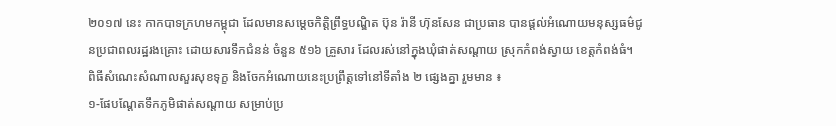២០១៧ នេះ កាកបាទក្រហមកម្ពុជា ដែលមានសម្តេចកិត្តិព្រឹទ្ធបណ្ឌិត ប៊ុន រ៉ានី ហ៊ុនសែន ជាប្រធាន បានផ្ដល់អំណោយមនុស្សធម៌ជូនប្រជាពលរដ្ឋរងគ្រោះ ដោយសារទឹកជំនន់ ចំនួន ៥១៦ គ្រួសារ ដែលរស់នៅក្នុងឃុំផាត់សណ្ដាយ ស្រុកកំពង់ស្វាយ ខេត្តកំពង់ធំ។
ពិធីសំណេះសំណាលសួរសុខទុក្ខ និងចែកអំណោយនេះប្រព្រឹត្តទៅនៅទីតាំង ២ ផ្សេងគ្នា រួមមាន ៖
១-ផែបណ្ដែតទឹកភូមិផាត់សណ្ដាយ សម្រាប់ប្រ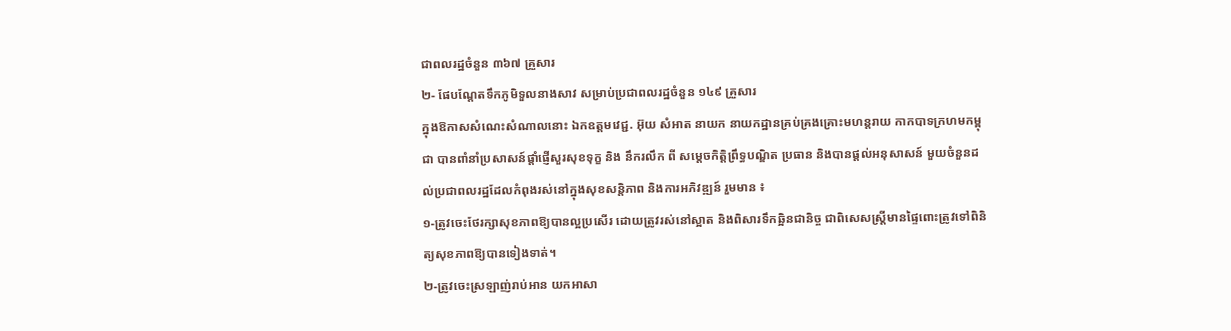ជាពលរដ្ឋចំនួន ៣៦៧ គ្រួសារ
២- ផែបណ្ដែតទឹកភូមិទួលនាងសាវ សម្រាប់ប្រជាពលរដ្ឋចំនួន ១៤៩ គ្រួសារ
ក្នុងឱកាសសំណេះសំណាលនោះ ឯកឧត្ដមវេជ្ជ. អ៊ុយ សំអាត នាយក នាយកដ្ឋានគ្រប់គ្រងគ្រោះមហន្តរាយ កាកបាទក្រហមកម្ពុជា បានពាំនាំប្រសាសន៍ផ្តាំផ្ញើសួរសុខទុក្ខ និង នឹករលឹក ពី សម្តេចកិត្តិព្រឹទ្ធបណ្ឌិត ប្រធាន និងបានផ្ដល់អនុសាសន៍ មួយចំនួនដល់ប្រជាពលរដ្ឋដែលកំពុងរស់នៅក្នុងសុខសន្តិភាព និងការអភិវឌ្ឍន៍ រួមមាន ៖
១-ត្រូវចេះថែរក្សាសុខភាពឱ្យបានល្អប្រសើរ ដោយត្រូវរស់នៅស្អាត និងពិសារទឹកឆ្អិនជានិច្ច ជាពិសេសស្ត្រីមានផ្ទៃពោះត្រូវទៅពិនិត្យសុខភាពឱ្យបានទៀងទាត់។
២-ត្រូវចេះស្រឡាញ់រាប់អាន យកអាសា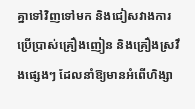គ្នាទៅវិញទៅមក និងជៀសវាងការប្រើប្រាស់គ្រឿងញៀន និងគ្រឿងស្រវឹងផ្សេងៗ ដែលនាំឱ្យមានអំពើហិង្សា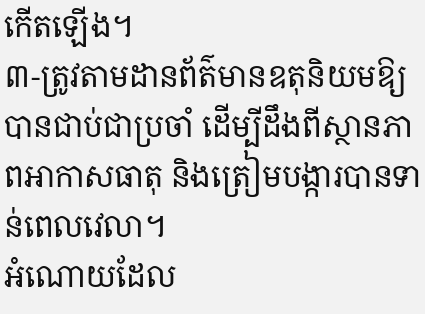កើតឡើង។
៣-ត្រូវតាមដានព័ត៌មានឧតុនិយមឱ្យបានជាប់ជាប្រចាំ ដើម្បីដឹងពីស្ថានភាពអាកាសធាតុ និងត្រៀមបង្ការបានទាន់ពេលវេលា។
អំណោយដែល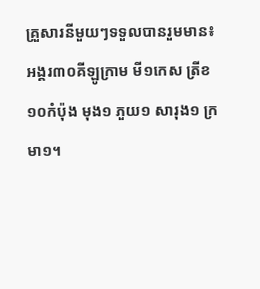គ្រួសារនីមួយៗទទួលបានរួមមាន៖ អង្គរ៣០គីឡូក្រាម មី១កេស ត្រីខ១០កំប៉ុង មុង១ ភួយ១ សារុង១ ក្រមា១។